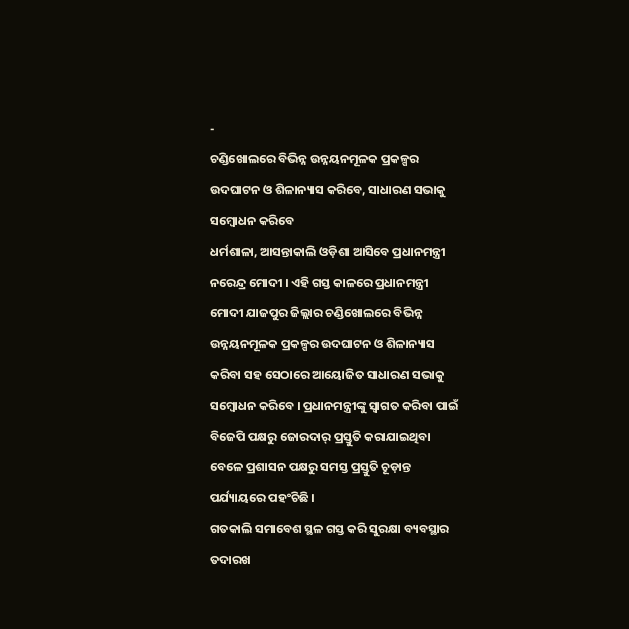-
ଚଣ୍ଡିଖୋଲରେ ବିଭିନ୍ନ ଉନ୍ନୟନମୂଳକ ପ୍ରକଳ୍ପର ଉଦଘାଟନ ଓ ଶିଳାନ୍ୟାସ କରିବେ, ସାଧାରଣ ସଭାକୁ ସମ୍ବୋଧନ କରିବେ
ଧର୍ମଶାଳା, ଆସନ୍ତାକାଲି ଓଡ଼ିଶା ଆସିବେ ପ୍ରଧାନମନ୍ତ୍ରୀ ନରେନ୍ଦ୍ର ମୋଦୀ । ଏହି ଗସ୍ତ କାଳରେ ପ୍ରଧାନମନ୍ତ୍ରୀ ମୋଦୀ ଯାଜପୁର ଜିଲ୍ଲାର ଚଣ୍ଡିଖୋଲରେ ବିଭିନ୍ନ ଉନ୍ନୟନମୂଳକ ପ୍ରକଳ୍ପର ଉଦଘାଟନ ଓ ଶିଳାନ୍ୟାସ କରିବା ସହ ସେଠାରେ ଆୟୋଜିତ ସାଧାରଣ ସଭାକୁ ସମ୍ବୋଧନ କରିବେ । ପ୍ରଧାନମନ୍ତ୍ରୀଙ୍କୁ ସ୍ଵାଗତ କରିବା ପାଇଁ ବିଜେପି ପକ୍ଷରୁ ଜୋରଦାର୍ ପ୍ରସ୍ତୁତି କରାଯାଇଥିବା ବେଳେ ପ୍ରଶାସନ ପକ୍ଷରୁ ସମସ୍ତ ପ୍ରସ୍ତୁତି ଚୂଡ଼ାନ୍ତ ପର୍ଯ୍ୟାୟରେ ପହଂଚିଛି ।
ଗତକାଲି ସମାବେଶ ସ୍ଥଳ ଗସ୍ତ କରି ସୁରକ୍ଷା ବ୍ୟବସ୍ଥାର ତଦାରଖ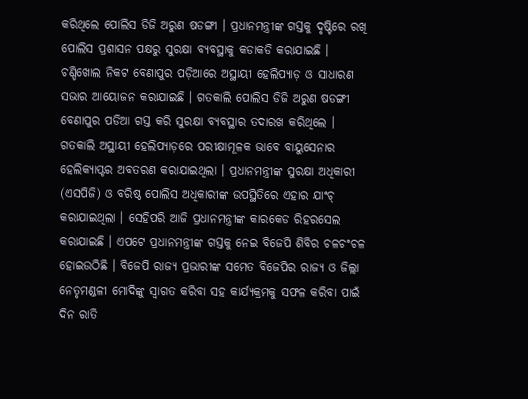କରିଥିଲେ ପୋଲିସ ଡିଜି ଅରୁଣ ଷଡଙ୍ଗୀ । ପ୍ରଧାନମନ୍ତ୍ରୀଙ୍କ ଗସ୍ତକୁ ଦୃଷ୍ଟିରେ ରଖି ପୋଲିସ ପ୍ରଶାସନ ପକ୍ଷରୁ ସୁରକ୍ଷା ବ୍ୟବସ୍ଥାକୁ କଡାକଡି କରାଯାଇଛି । ଚଣ୍ଡିଖୋଲ ନିକଟ ବେଣାପୁର ପଡ଼ିଆରେ ଅସ୍ଥାୟୀ ହେଲିପ୍ୟାଡ଼ ଓ ସାଧାରଣ ସଭାର ଆୟୋଜନ କରାଯାଇଛି । ଗତକାଲି ପୋଲିସ ଡିଜି ଅରୁଣ ଷଡଙ୍ଗୀ ବେଣାପୁର ପଡିଆ ଗସ୍ତ କରି ସୁରକ୍ଷା ବ୍ୟବସ୍ଥାର ତଦାରଖ କରିଥିଲେ । ଗତକାଲି ଅସ୍ଥାୟୀ ହେଲିପ୍ୟାଡ଼ରେ ପରୀକ୍ଷାମୂଳକ ଭାବେ ବାୟୁସେନାର ହେଲିକ୍ୟାପ୍ଟର ଅବତରଣ କରାଯାଇଥିଲା । ପ୍ରଧାନମନ୍ତ୍ରୀଙ୍କ ସୁରକ୍ଷା ଅଧିକାରୀ (ଏସପିଜି) ଓ ବରିଷ୍ଠ ପୋଲିସ ଅଧିକାରୀଙ୍କ ଉପସ୍ଥିତିରେ ଏହାର ଯାଂଚ୍ କରାଯାଇଥିଲା । ସେହିପରି ଆଜି ପ୍ରଧାନମନ୍ତ୍ରୀଙ୍କ କାରକେଡ ରିହରସେଲ କରାଯାଇଛି । ଏପଟେ ପ୍ରଧାନମନ୍ତ୍ରୀଙ୍କ ଗସ୍ତକୁ ନେଇ ବିଜେପି ଶିବିର ଚଳଚଂଚଳ ହୋଇଉଠିଛି । ବିଜେପି ରାଜ୍ୟ ପ୍ରଭାରୀଙ୍କ ସମେତ ବିଜେପିର ରାଜ୍ୟ ଓ ଜିଲ୍ଲା ନେତୃମଣ୍ଡଳୀ ମୋଦିଙ୍କୁ ସ୍ଵାଗତ କରିବା ସହ କାର୍ଯ୍ୟକ୍ରମକୁ ସଫଳ କରିବା ପାଇଁ ଦିନ ରାତି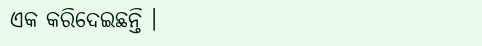ଏକ କରିଦେଇଛନ୍ତି ।